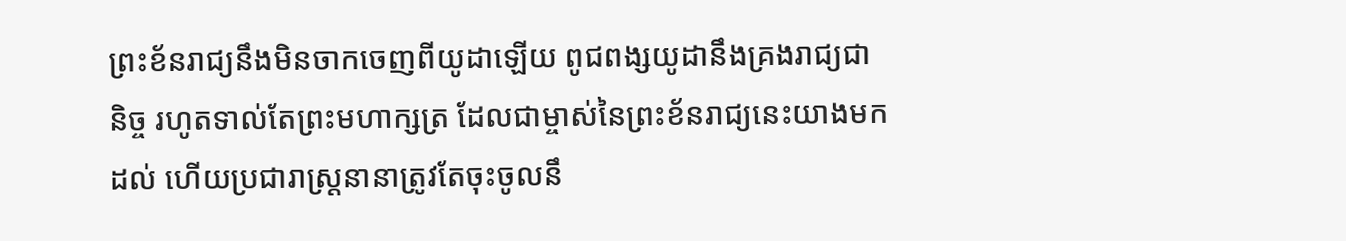ព្រះខ័នរាជ្យនឹងមិនចាកចេញពីយូដាឡើយ ពូជពង្សយូដានឹងគ្រងរាជ្យជានិច្ច រហូតទាល់តែព្រះមហាក្សត្រ ដែលជាម្ចាស់នៃព្រះខ័នរាជ្យនេះយាងមកដល់ ហើយប្រជារាស្ត្រនានាត្រូវតែចុះចូលនឹ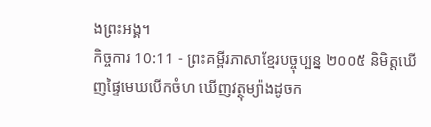ងព្រះអង្គ។
កិច្ចការ 10:11 - ព្រះគម្ពីរភាសាខ្មែរបច្ចុប្បន្ន ២០០៥ និមិត្តឃើញផ្ទៃមេឃបើកចំហ ឃើញវត្ថុម្យ៉ាងដូចក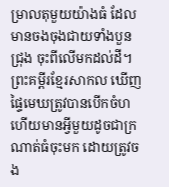ម្រាលតុមួយយ៉ាងធំ ដែលមានចងចុងជាយទាំងបួនជ្រុង ចុះពីលើមកដល់ដី។ ព្រះគម្ពីរខ្មែរសាកល ឃើញផ្ទៃមេឃត្រូវបានបើកចំហ ហើយមានអ្វីមួយដូចជាក្រណាត់ធំចុះមក ដោយត្រូវចង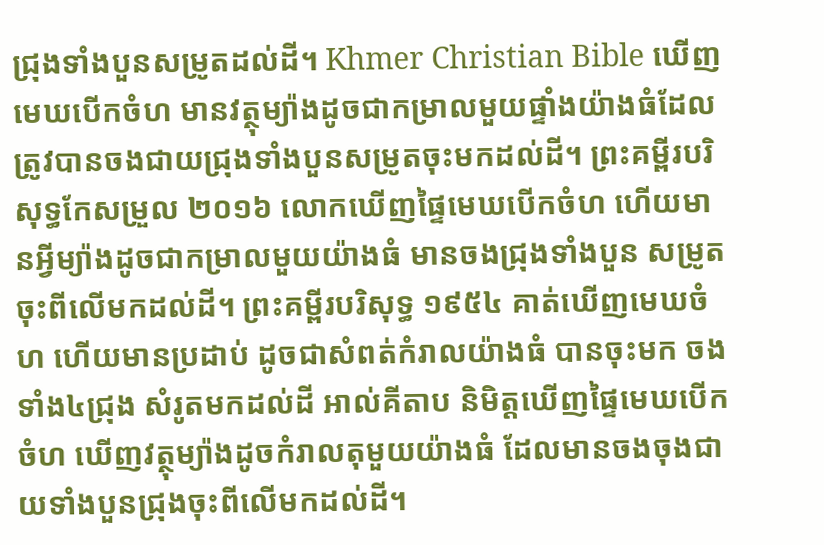ជ្រុងទាំងបួនសម្រូតដល់ដី។ Khmer Christian Bible ឃើញមេឃបើកចំហ មានវត្ថុម្យ៉ាងដូចជាកម្រាលមួយផ្ទាំងយ៉ាងធំដែលត្រូវបានចងជាយជ្រុងទាំងបួនសម្រូតចុះមកដល់ដី។ ព្រះគម្ពីរបរិសុទ្ធកែសម្រួល ២០១៦ លោកឃើញផ្ទៃមេឃបើកចំហ ហើយមានអ្វីម្យ៉ាងដូចជាកម្រាលមួយយ៉ាងធំ មានចងជ្រុងទាំងបួន សម្រូតចុះពីលើមកដល់ដី។ ព្រះគម្ពីរបរិសុទ្ធ ១៩៥៤ គាត់ឃើញមេឃចំហ ហើយមានប្រដាប់ ដូចជាសំពត់កំរាលយ៉ាងធំ បានចុះមក ចងទាំង៤ជ្រុង សំរូតមកដល់ដី អាល់គីតាប និមិត្ដឃើញផ្ទៃមេឃបើកចំហ ឃើញវត្ថុម្យ៉ាងដូចកំរាលតុមួយយ៉ាងធំ ដែលមានចងចុងជាយទាំងបួនជ្រុងចុះពីលើមកដល់ដី។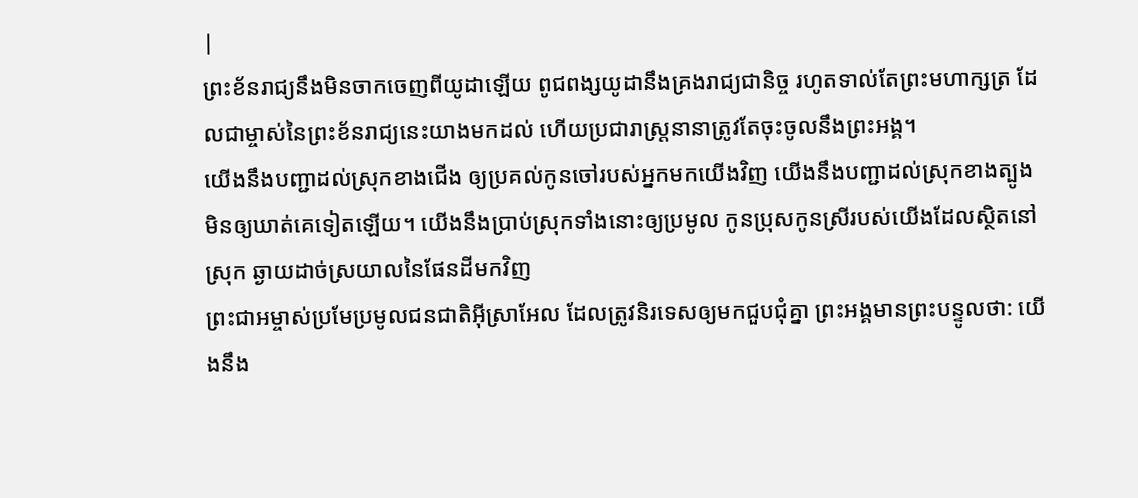|
ព្រះខ័នរាជ្យនឹងមិនចាកចេញពីយូដាឡើយ ពូជពង្សយូដានឹងគ្រងរាជ្យជានិច្ច រហូតទាល់តែព្រះមហាក្សត្រ ដែលជាម្ចាស់នៃព្រះខ័នរាជ្យនេះយាងមកដល់ ហើយប្រជារាស្ត្រនានាត្រូវតែចុះចូលនឹងព្រះអង្គ។
យើងនឹងបញ្ជាដល់ស្រុកខាងជើង ឲ្យប្រគល់កូនចៅរបស់អ្នកមកយើងវិញ យើងនឹងបញ្ជាដល់ស្រុកខាងត្បូង មិនឲ្យឃាត់គេទៀតឡើយ។ យើងនឹងប្រាប់ស្រុកទាំងនោះឲ្យប្រមូល កូនប្រុសកូនស្រីរបស់យើងដែលស្ថិតនៅស្រុក ឆ្ងាយដាច់ស្រយាលនៃផែនដីមកវិញ
ព្រះជាអម្ចាស់ប្រមែប្រមូលជនជាតិអ៊ីស្រាអែល ដែលត្រូវនិរទេសឲ្យមកជួបជុំគ្នា ព្រះអង្គមានព្រះបន្ទូលថា: យើងនឹង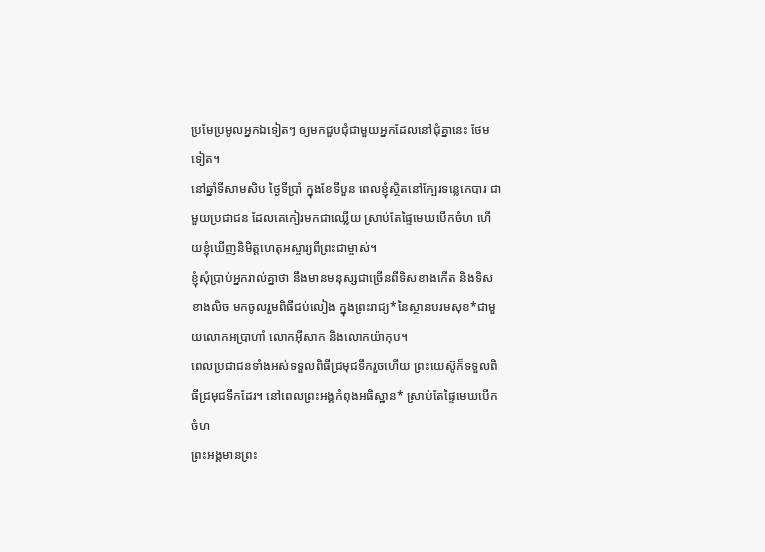ប្រមែប្រមូលអ្នកឯទៀតៗ ឲ្យមកជួបជុំជាមួយអ្នកដែលនៅជុំគ្នានេះ ថែមទៀត។
នៅឆ្នាំទីសាមសិប ថ្ងៃទីប្រាំ ក្នុងខែទីបួន ពេលខ្ញុំស្ថិតនៅក្បែរទន្លេកេបារ ជាមួយប្រជាជន ដែលគេកៀរមកជាឈ្លើយ ស្រាប់តែផ្ទៃមេឃបើកចំហ ហើយខ្ញុំឃើញនិមិត្តហេតុអស្ចារ្យពីព្រះជាម្ចាស់។
ខ្ញុំសុំប្រាប់អ្នករាល់គ្នាថា នឹងមានមនុស្សជាច្រើនពីទិសខាងកើត និងទិសខាងលិច មកចូលរួមពិធីជប់លៀង ក្នុងព្រះរាជ្យ*នៃស្ថានបរមសុខ*ជាមួយលោកអប្រាហាំ លោកអ៊ីសាក និងលោកយ៉ាកុប។
ពេលប្រជាជនទាំងអស់ទទួលពិធីជ្រមុជទឹករួចហើយ ព្រះយេស៊ូក៏ទទួលពិធីជ្រមុជទឹកដែរ។ នៅពេលព្រះអង្គកំពុងអធិស្ឋាន* ស្រាប់តែផ្ទៃមេឃបើកចំហ
ព្រះអង្គមានព្រះ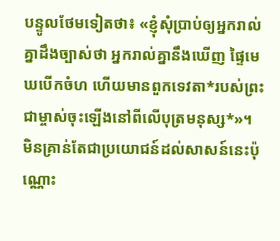បន្ទូលថែមទៀតថា៖ «ខ្ញុំសុំប្រាប់ឲ្យអ្នករាល់គ្នាដឹងច្បាស់ថា អ្នករាល់គ្នានឹងឃើញ ផ្ទៃមេឃបើកចំហ ហើយមានពួកទេវតា*របស់ព្រះជាម្ចាស់ចុះឡើងនៅពីលើបុត្រមនុស្ស*»។
មិនគ្រាន់តែជាប្រយោជន៍ដល់សាសន៍នេះប៉ុណ្ណោះ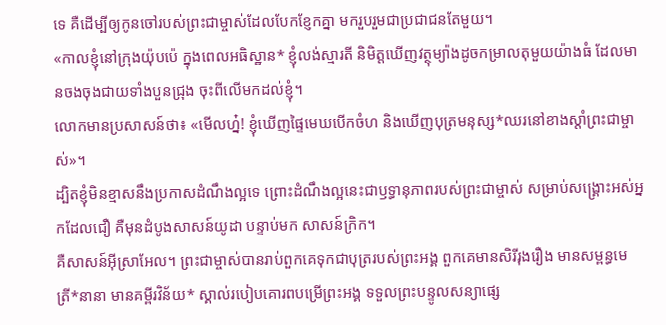ទេ គឺដើម្បីឲ្យកូនចៅរបស់ព្រះជាម្ចាស់ដែលបែកខ្ញែកគ្នា មករួបរួមជាប្រជាជនតែមួយ។
«កាលខ្ញុំនៅក្រុងយ៉ុបប៉េ ក្នុងពេលអធិស្ឋាន* ខ្ញុំលង់ស្មារតី និមិត្តឃើញវត្ថុម្យ៉ាងដូចកម្រាលតុមួយយ៉ាងធំ ដែលមានចងចុងជាយទាំងបួនជ្រុង ចុះពីលើមកដល់ខ្ញុំ។
លោកមានប្រសាសន៍ថា៖ «មើលហ្ន៎! ខ្ញុំឃើញផ្ទៃមេឃបើកចំហ និងឃើញបុត្រមនុស្ស*ឈរនៅខាងស្ដាំព្រះជាម្ចាស់»។
ដ្បិតខ្ញុំមិនខ្មាសនឹងប្រកាសដំណឹងល្អទេ ព្រោះដំណឹងល្អនេះជាឫទ្ធានុភាពរបស់ព្រះជាម្ចាស់ សម្រាប់សង្គ្រោះអស់អ្នកដែលជឿ គឺមុនដំបូងសាសន៍យូដា បន្ទាប់មក សាសន៍ក្រិក។
គឺសាសន៍អ៊ីស្រាអែល។ ព្រះជាម្ចាស់បានរាប់ពួកគេទុកជាបុត្ររបស់ព្រះអង្គ ពួកគេមានសិរីរុងរឿង មានសម្ពន្ធមេត្រី*នានា មានគម្ពីរវិន័យ* ស្គាល់របៀបគោរពបម្រើព្រះអង្គ ទទួលព្រះបន្ទូលសន្យាផ្សេ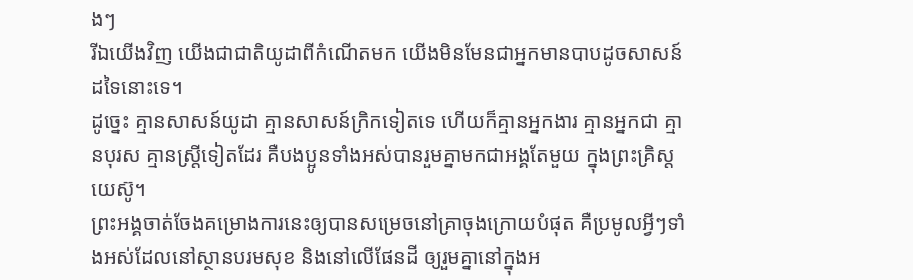ងៗ
រីឯយើងវិញ យើងជាជាតិយូដាពីកំណើតមក យើងមិនមែនជាអ្នកមានបាបដូចសាសន៍ដទៃនោះទេ។
ដូច្នេះ គ្មានសាសន៍យូដា គ្មានសាសន៍ក្រិកទៀតទេ ហើយក៏គ្មានអ្នកងារ គ្មានអ្នកជា គ្មានបុរស គ្មានស្ត្រីទៀតដែរ គឺបងប្អូនទាំងអស់បានរួមគ្នាមកជាអង្គតែមួយ ក្នុងព្រះគ្រិស្តយេស៊ូ។
ព្រះអង្គចាត់ចែងគម្រោងការនេះឲ្យបានសម្រេចនៅគ្រាចុងក្រោយបំផុត គឺប្រមូលអ្វីៗទាំងអស់ដែលនៅស្ថានបរមសុខ និងនៅលើផែនដី ឲ្យរួមគ្នានៅក្នុងអ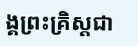ង្គព្រះគ្រិស្តជា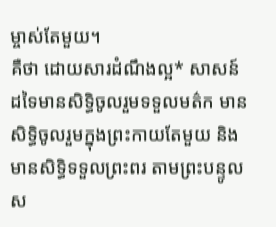ម្ចាស់តែមួយ។
គឺថា ដោយសារដំណឹងល្អ* សាសន៍ដទៃមានសិទ្ធិចូលរួមទទួលមត៌ក មានសិទ្ធិចូលរួមក្នុងព្រះកាយតែមួយ និងមានសិទ្ធិទទួលព្រះពរ តាមព្រះបន្ទូលស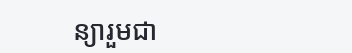ន្យារួមជា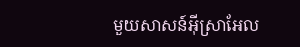មួយសាសន៍អ៊ីស្រាអែល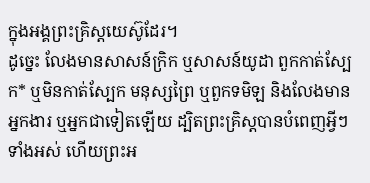ក្នុងអង្គព្រះគ្រិស្តយេស៊ូដែរ។
ដូច្នេះ លែងមានសាសន៍ក្រិក ឬសាសន៍យូដា ពួកកាត់ស្បែក* ឬមិនកាត់ស្បែក មនុស្សព្រៃ ឬពួកទមិឡ និងលែងមានអ្នកងារ ឬអ្នកជាទៀតឡើយ ដ្បិតព្រះគ្រិស្តបានបំពេញអ្វីៗទាំងអស់ ហើយព្រះអ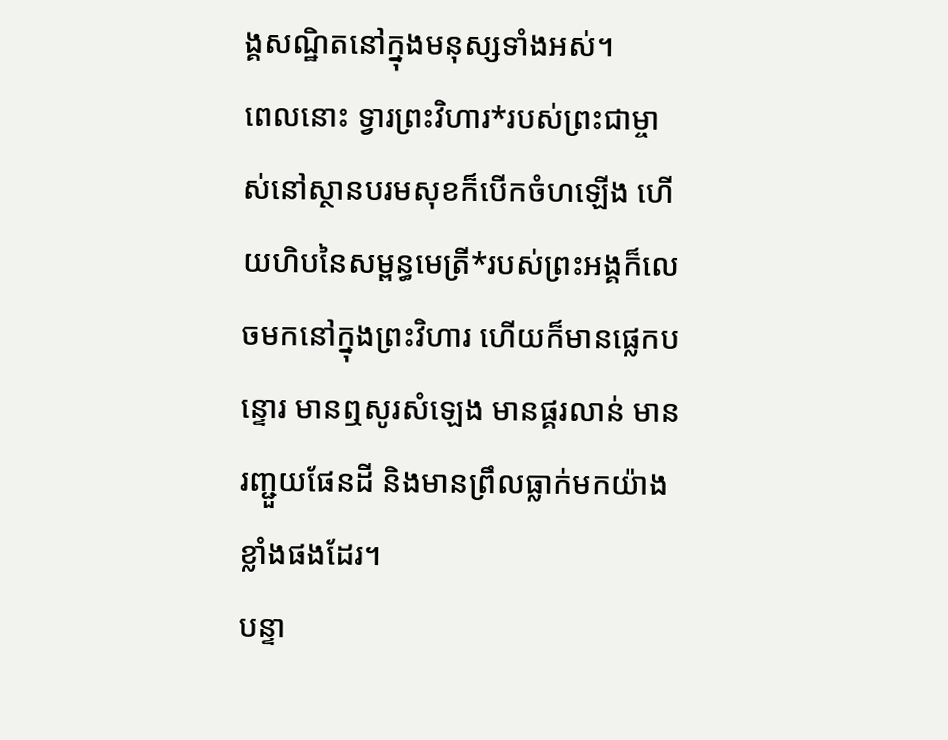ង្គសណ្ឋិតនៅក្នុងមនុស្សទាំងអស់។
ពេលនោះ ទ្វារព្រះវិហារ*របស់ព្រះជាម្ចាស់នៅស្ថានបរមសុខក៏បើកចំហឡើង ហើយហិបនៃសម្ពន្ធមេត្រី*របស់ព្រះអង្គក៏លេចមកនៅក្នុងព្រះវិហារ ហើយក៏មានផ្លេកបន្ទោរ មានឮសូរសំឡេង មានផ្គរលាន់ មានរញ្ជួយផែនដី និងមានព្រឹលធ្លាក់មកយ៉ាងខ្លាំងផងដែរ។
បន្ទា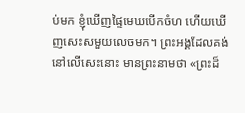ប់មក ខ្ញុំឃើញផ្ទៃមេឃបើកចំហ ហើយឃើញសេះសមួយលេចមក។ ព្រះអង្គដែលគង់នៅលើសេះនោះ មានព្រះនាមថា «ព្រះដ៏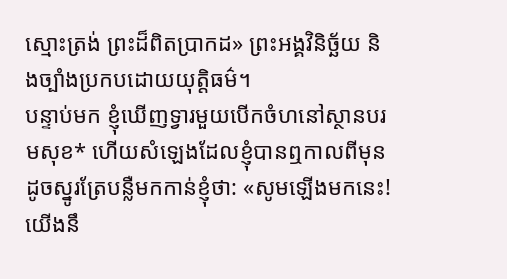ស្មោះត្រង់ ព្រះដ៏ពិតប្រាកដ» ព្រះអង្គវិនិច្ឆ័យ និងច្បាំងប្រកបដោយយុត្តិធម៌។
បន្ទាប់មក ខ្ញុំឃើញទ្វារមួយបើកចំហនៅស្ថានបរមសុខ* ហើយសំឡេងដែលខ្ញុំបានឮកាលពីមុន ដូចស្នូរត្រែបន្លឺមកកាន់ខ្ញុំថា: «សូមឡើងមកនេះ! យើងនឹ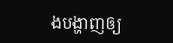ងបង្ហាញឲ្យ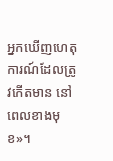អ្នកឃើញហេតុការណ៍ដែលត្រូវកើតមាន នៅពេលខាងមុខ»។